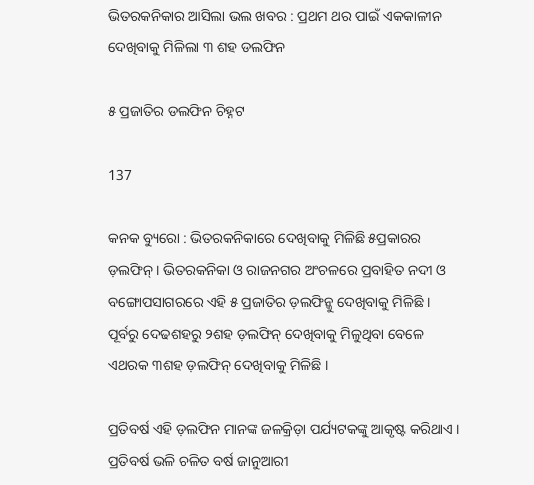ଭିତରକନିକାର ଆସିଲା ଭଲ ଖବର : ପ୍ରଥମ ଥର ପାଇଁ ଏକକାଳୀନ ଦେଖିବାକୁ ମିଳିଲା ୩ ଶହ ଡଲଫିନ

୫ ପ୍ରଜାତିର ଡଲଫିନ ଚିହ୍ନଟ

137

କନକ ବ୍ୟୁରୋ : ଭିତରକନିକାରେ ଦେଖିବାକୁ ମିଳିଛି ୫ପ୍ରକାରର ଡ଼ଲଫିନ୍ । ଭିତରକନିକା ଓ ରାଜନଗର ଅଂଚଳରେ ପ୍ରବାହିତ ନଦୀ ଓ ବଙ୍ଗୋପସାଗରରେ ଏହି ୫ ପ୍ରଜାତିର ଡ଼ଲଫିନ୍କୁ ଦେଖିବାକୁ ମିଳିଛି । ପୂର୍ବରୁ ଦେଢଶହରୁ ୨ଶହ ଡ଼ଲଫିନ୍ ଦେଖିବାକୁ ମିଳୁଥିବା ବେଳେ ଏଥରକ ୩ଶହ ଡ଼ଲଫିନ୍ ଦେଖିବାକୁ ମିଳିଛି ।

ପ୍ରତିବର୍ଷ ଏହି ଡ଼ଲଫିନ ମାନଙ୍କ ଜଳକ୍ରିଡ଼ା ପର୍ଯ୍ୟଟକଙ୍କୁ ଆକୃଷ୍ଟ କରିଥାଏ । ପ୍ରତିବର୍ଷ ଭଳି ଚଳିତ ବର୍ଷ ଜାନୁଆରୀ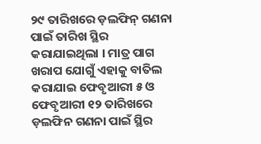୨୯ ତାରିଖରେ ଡ଼ଲଫିନ୍ ଗଣନା ପାଇଁ ତାରିଖ ସ୍ଥିର କରାଯାଇଥିଲା । ମାତ୍ର ପାଗ ଖରାପ ଯୋଗୁଁ ଏହାକୁ ବାତିଲ କରାଯାଇ ଫେବୃଆରୀ ୫ ଓ ଫେବୃଆରୀ ୧୨ ତାରିଖରେ ଡ଼ଲଫିନ ଗଣନା ପାଇଁ ସ୍ଥିର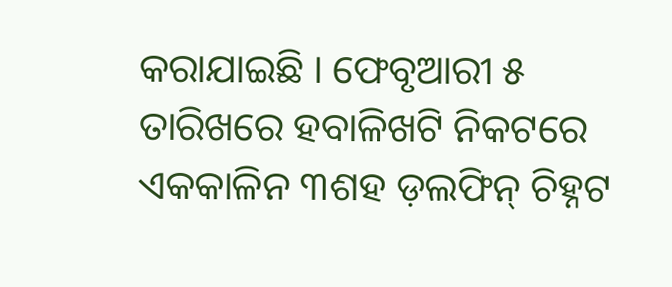କରାଯାଇଛି । ଫେବୃଆରୀ ୫ ତାରିଖରେ ହବାଳିଖଟି ନିକଟରେ ଏକକାଳିନ ୩ଶହ ଡ଼ଲଫିନ୍ ଚିହ୍ନଟ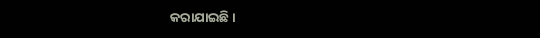କରାଯାଇଛି ।